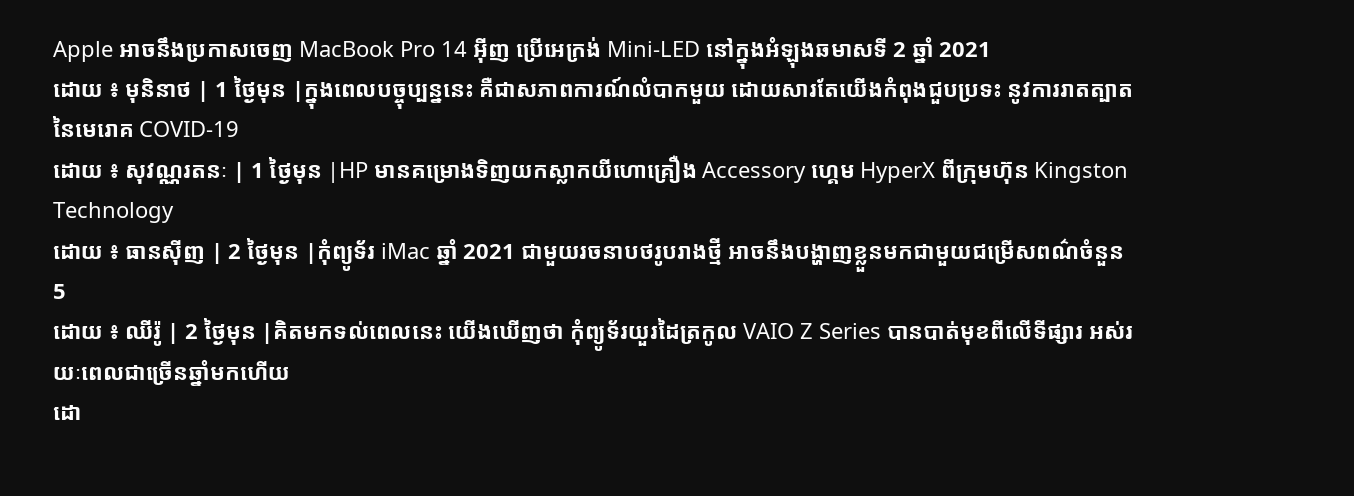Apple អាចនឹងប្រកាសចេញ MacBook Pro 14 អ៊ីញ ប្រើអេក្រង់ Mini-LED នៅក្នុងអំឡុងឆមាសទី 2 ឆ្នាំ 2021
ដោយ ៖ មុនិនាថ | 1 ថ្ងៃមុន |ក្នុងពេលបច្ចុប្បន្ននេះ គឺជាសភាពការណ៍លំបាកមួយ ដោយសារតែយើងកំពុងជួបប្រទះ នូវការរាតត្បាតនៃមេរោគ COVID-19
ដោយ ៖ សុវណ្ណរតនៈ | 1 ថ្ងៃមុន |HP មានគម្រោងទិញយកស្លាកយីហោគ្រឿង Accessory ហ្គេម HyperX ពីក្រុមហ៊ុន Kingston Technology
ដោយ ៖ ធានស៊ីញ | 2 ថ្ងៃមុន |កុំព្យូទ័រ iMac ឆ្នាំ 2021 ជាមួយរចនាបថរូបរាងថ្មី អាចនឹងបង្ហាញខ្លួនមកជាមួយជម្រើសពណ៌ចំនួន 5
ដោយ ៖ ឈីរ៉ូ | 2 ថ្ងៃមុន |គិតមកទល់ពេលនេះ យើងឃើញថា កុំព្យូទ័រយួរដៃត្រកូល VAIO Z Series បានបាត់មុខពីលើទីផ្សារ អស់រយៈពេលជាច្រើនឆ្នាំមកហើយ
ដោ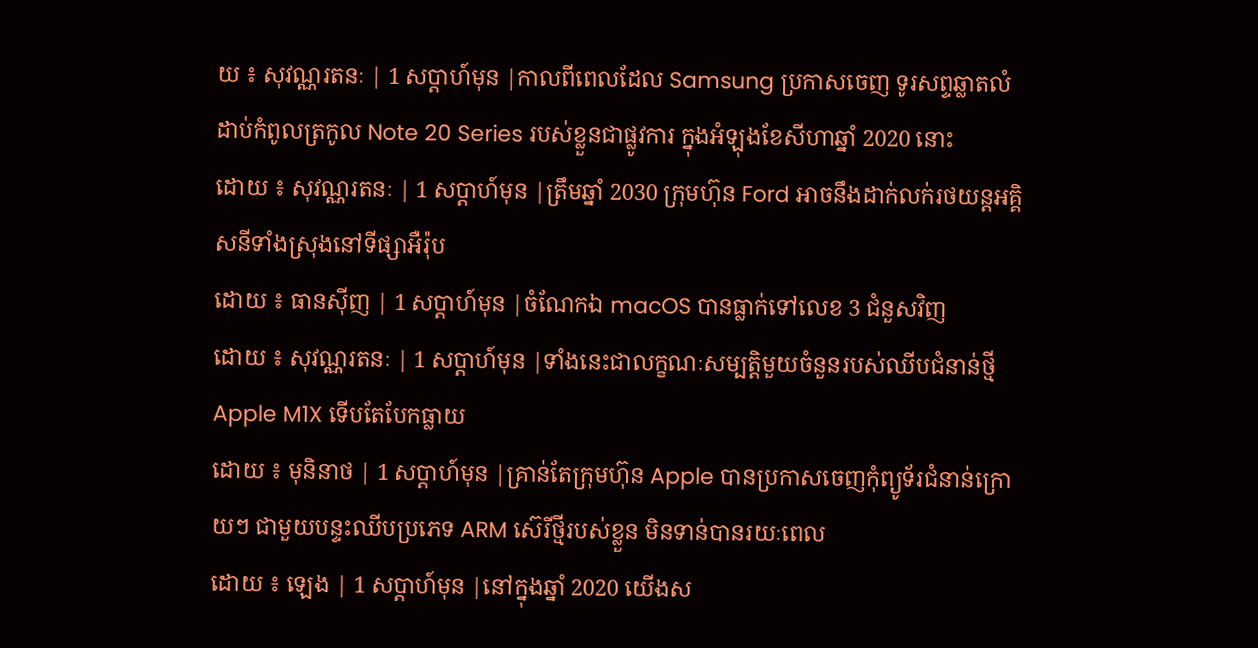យ ៖ សុវណ្ណរតនៈ | 1 សប្តាហ៍មុន |កាលពីពេលដែល Samsung ប្រកាសចេញ ទូរសព្ទឆ្លាតលំដាប់កំពូលត្រកូល Note 20 Series របស់ខ្លួនជាផ្លូវការ ក្នុងអំឡុងខែសីហាឆ្នាំ 2020 នោះ
ដោយ ៖ សុវណ្ណរតនៈ | 1 សប្តាហ៍មុន |ត្រឹមឆ្នាំ 2030 ក្រុមហ៊ុន Ford អាចនឹងដាក់លក់រថយន្តអគ្គិសនីទាំងស្រុងនៅទីផ្សាអឺរ៉ុប
ដោយ ៖ ធានស៊ីញ | 1 សប្តាហ៍មុន |ចំណែកឯ macOS បានធ្លាក់ទៅលេខ 3 ជំនួសវិញ
ដោយ ៖ សុវណ្ណរតនៈ | 1 សប្តាហ៍មុន |ទាំងនេះជាលក្ខណៈសម្បត្តិមួយចំនួនរបស់ឈីបជំនាន់ថ្មី Apple M1X ទើបតែបែកធ្លាយ
ដោយ ៖ មុនិនាថ | 1 សប្តាហ៍មុន |គ្រាន់តែក្រុមហ៊ុន Apple បានប្រកាសចេញកុំព្យូទ័រជំនាន់ក្រោយៗ ជាមួយបន្ទះឈីបប្រភេទ ARM ស៊េរីថ្មីរបស់ខ្លួន មិនទាន់បានរយៈពេល
ដោយ ៖ ឡេង | 1 សប្តាហ៍មុន |នៅក្នុងឆ្នាំ 2020 យើងស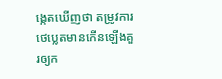ង្កេតឃើញថា តម្រូវការថេប្លេតមានកើនឡើងគួរឲ្យក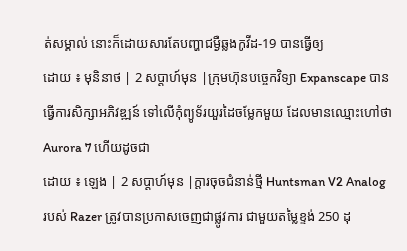ត់សម្គាល់ នោះក៏ដោយសារតែបញ្ហាជម្ងឺឆ្លងកូវីដ-19 បានធ្វើឲ្យ
ដោយ ៖ មុនិនាថ | 2 សប្តាហ៍មុន |ក្រុមហ៊ុនបច្ចេកវិទ្យា Expanscape បានធ្វើការសិក្សាអភិវឌ្ឍន៍ ទៅលើកុំព្យូទ័រយួរដៃចម្លែកមួយ ដែលមានឈ្មោះហៅថា Aurora 7 ហើយដូចជា
ដោយ ៖ ឡេង | 2 សប្តាហ៍មុន |ក្តារចុចជំនាន់ថ្មី Huntsman V2 Analog របស់ Razer ត្រូវបានប្រកាសចេញជាផ្លូវការ ជាមួយតម្លៃខ្ទង់ 250 ដុ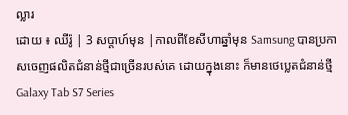ល្លារ
ដោយ ៖ ឈីរ៉ូ | 3 សប្តាហ៍មុន |កាលពីខែសីហាឆ្នាំមុន Samsung បានប្រកាសចេញផលិតជំនាន់ថ្មីជាច្រើនរបស់គេ ដោយក្នុងនោះ ក៏មានថេប្លេតជំនាន់ថ្មី Galaxy Tab S7 Series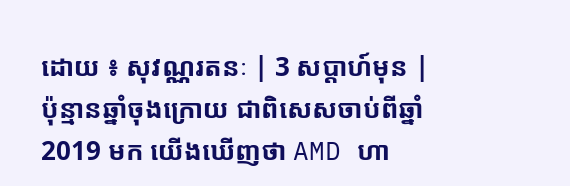ដោយ ៖ សុវណ្ណរតនៈ | 3 សប្តាហ៍មុន |ប៉ុន្មានឆ្នាំចុងក្រោយ ជាពិសេសចាប់ពីឆ្នាំ 2019 មក យើងឃើញថា AMD ហា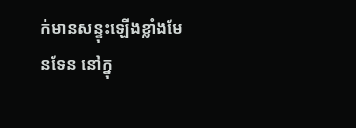ក់មានសន្ទុះឡើងខ្លាំងមែនទែន នៅក្នុ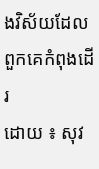ងវិស័យដែលពួកគេកំពុងដើរ
ដោយ ៖ សុវ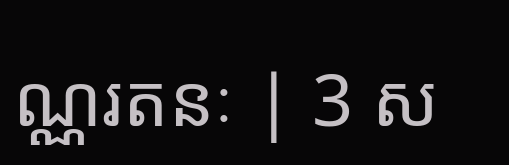ណ្ណរតនៈ | 3 ស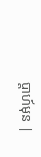ប្តាហ៍មុន |